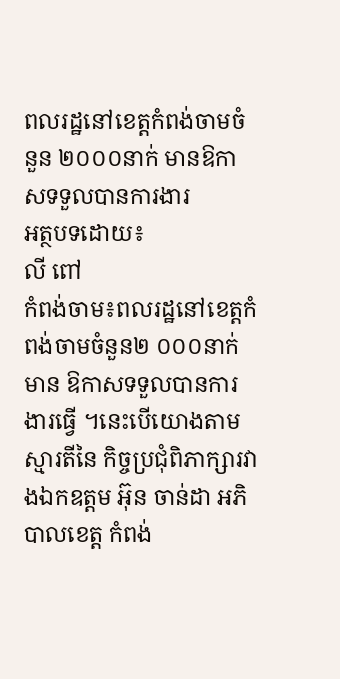ពលរដ្ឋនៅខេត្តកំពង់ចាមចំនួន ២០០០នាក់ មានឱកាសទទួលបានការងារ
អត្ថបទដោយ៖
លី ពៅ
កំពង់ចាម៖ពលរដ្ឋនៅខេត្តកំពង់ចាមចំនួន២ ០០០នាក់មាន ឱកាសទទួលបានការងារធ្វើ ។នេះបើយោងតាមស្មារតីនៃ កិច្ចប្រជុំពិភាក្សារវាងឯកឧត្តម អ៊ុន ចាន់ដា អភិបាលខេត្ត កំពង់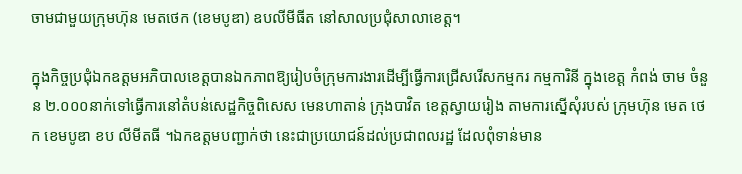ចាមជាមួយក្រុមហ៊ុន មេតថេក (ខេមបូឌា) ឧបលីមីធីត នៅសាលប្រជុំសាលាខេត្ត។

ក្នុងកិច្ចប្រជុំឯកឧត្តមអភិបាលខេត្តបានឯកភាពឱ្យរៀបចំក្រុមការងារដើម្បីធ្វើការជ្រើសរើសកម្មករ កម្មការិនី ក្នុងខេត្ត កំពង់ ចាម ចំនួន ២.០០០នាក់ទៅធ្វើការនៅតំបន់សេដ្ឋកិច្ចពិសេស មេនហាតាន់ ក្រុងបាវិត ខេត្តស្វាយរៀង តាមការស្នើសុំរបស់ ក្រុមហ៊ុន មេត ថេក ខេមបូឌា ខប លីមីតធី ។ឯកឧត្តមបញ្ជាក់ថា នេះជាប្រយោជន៍ដល់ប្រជាពលរដ្ឋ ដែលពុំទាន់មាន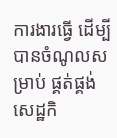ការងារធ្វើ ដើម្បីបានចំណូលសម្រាប់ ផ្គត់ផ្គង់សេដ្ឋកិ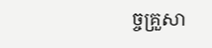ច្ចគ្រួសា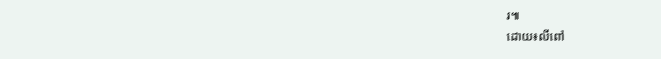រ៕
ដោយ៖លីពៅ